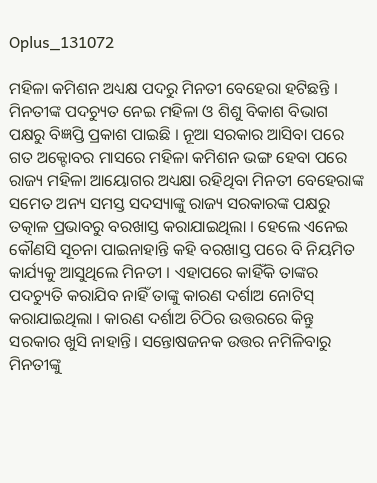Oplus_131072

ମହିଳା କମିଶନ ଅଧ୍ୟକ୍ଷ ପଦରୁ ମିନତୀ ବେହେରା ହଟିଛନ୍ତି । ମିନତୀଙ୍କ ପଦଚ୍ୟୁତ ନେଇ ମହିଳା ଓ ଶିଶୁ ବିକାଶ ବିଭାଗ ପକ୍ଷରୁ ବିଜ୍ଞପ୍ତି ପ୍ରକାଶ ପାଇଛି । ନୂଆ ସରକାର ଆସିବା ପରେ ଗତ ଅକ୍ଟୋବର ମାସରେ ମହିଳା କମିଶନ ଭଙ୍ଗ ହେବା ପରେ ରାଜ୍ୟ ମହିଳା ଆୟୋଗର ଅଧ୍ୟକ୍ଷା ରହିଥିବା ମିନତୀ ବେହେରାଙ୍କ ସମେତ ଅନ୍ୟ ସମସ୍ତ ସଦସ୍ୟାଙ୍କୁ ରାଜ୍ୟ ସରକାରଙ୍କ ପକ୍ଷରୁ ତତ୍କାଳ ପ୍ରଭାବରୁ ବରଖାସ୍ତ କରାଯାଇଥିଲା । ହେଲେ ଏନେଇ କୌଣସି ସୂଚନା ପାଇନାହାନ୍ତି କହି ବରଖାସ୍ତ ପରେ ବି ନିୟମିତ କାର୍ଯ୍ୟକୁ ଆସୁଥିଲେ ମିନତୀ । ଏହାପରେ କାହିଁକି ତାଙ୍କର ପଦଚ୍ୟୁତି କରାଯିବ ନାହିଁ ତାଙ୍କୁ କାରଣ ଦର୍ଶାଅ ନୋଟିସ୍ କରାଯାଇଥିଲା । କାରଣ ଦର୍ଶାଅ ଚିଠିର ଉତ୍ତରରେ କିନ୍ତୁ ସରକାର ଖୁସି ନାହାନ୍ତି। ସନ୍ତୋଷଜନକ ଉତ୍ତର ନମିଳିବାରୁ ମିନତୀଙ୍କୁ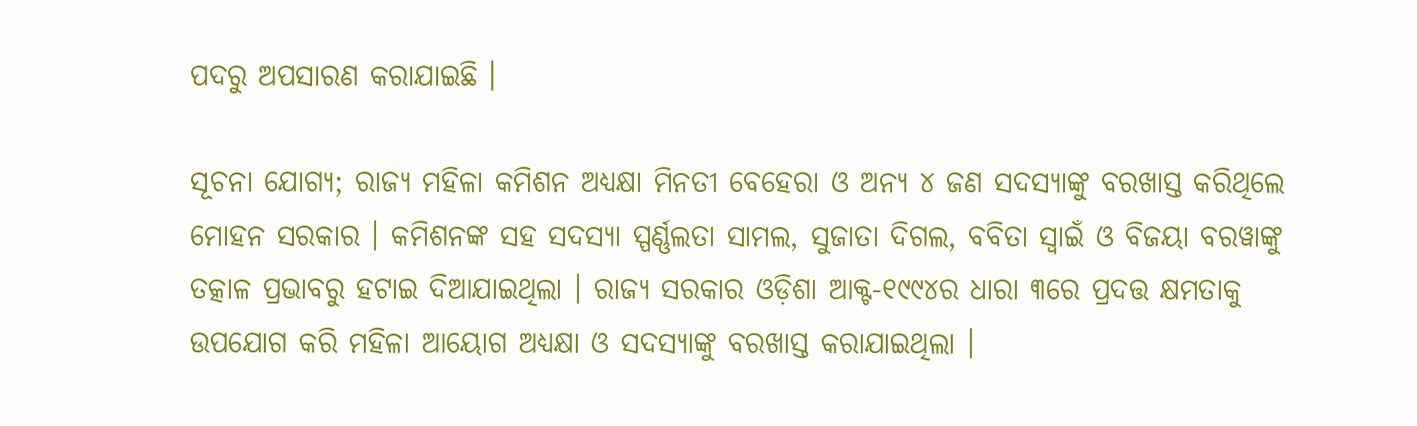ପଦରୁ ଅପସାରଣ କରାଯାଇଛି ।

ସୂଚନା ଯୋଗ୍ୟ; ରାଜ୍ୟ ମହିଳା କମିଶନ ଅଧ୍ୟକ୍ଷା ମିନତୀ ବେହେରା ଓ ଅନ୍ୟ ୪ ଜଣ ସଦସ୍ୟାଙ୍କୁ ବରଖାସ୍ତ କରିଥିଲେ ମୋହନ ସରକାର । କମିଶନଙ୍କ ସହ ସଦସ୍ୟା ସ୍ପର୍ଣ୍ଣଲତା ସାମଲ, ସୁଜାତା ଦିଗଲ, ବବିତା ସ୍ୱାଇଁ ଓ ବିଜୟା ବରୱାଙ୍କୁ ତତ୍କାଳ ପ୍ରଭାବରୁ ହଟାଇ ଦିଆଯାଇଥିଲା । ରାଜ୍ୟ ସରକାର ଓଡ଼ିଶା ଆକ୍ଟ-୧୯୯୪ର ଧାରା ୩ରେ ପ୍ରଦତ୍ତ କ୍ଷମତାକୁ ଉପଯୋଗ କରି ମହିଳା ଆୟୋଗ ଅଧ୍ୟକ୍ଷା ଓ ସଦସ୍ୟାଙ୍କୁ ବରଖାସ୍ତ କରାଯାଇଥିଲା ।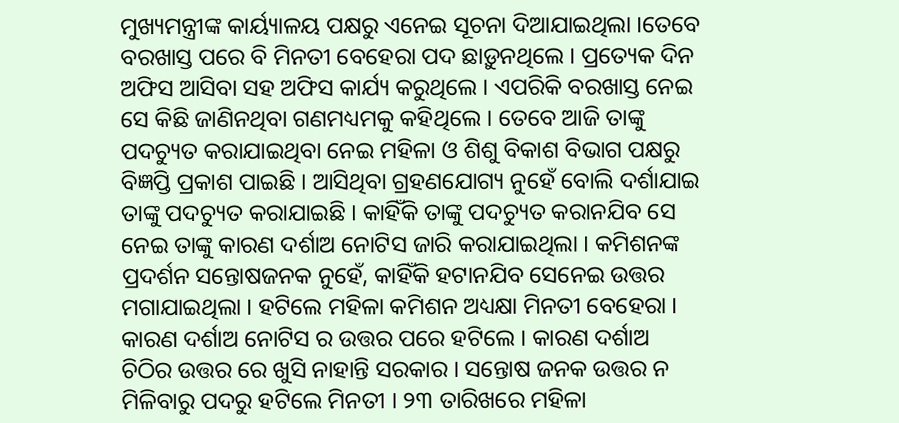ମୁଖ୍ୟମନ୍ତ୍ରୀଙ୍କ କାର୍ୟ୍ୟାଳୟ ପକ୍ଷରୁ ଏନେଇ ସୂଚନା ଦିଆଯାଇଥିଲା ।ତେବେ ବରଖାସ୍ତ ପରେ ବି ମିନତୀ ବେହେରା ପଦ ଛାଡ଼ୁନଥିଲେ । ପ୍ରତ୍ୟେକ ଦିନ ଅଫିସ ଆସିବା ସହ ଅଫିସ କାର୍ଯ୍ୟ କରୁଥିଲେ । ଏପରିକି ବରଖାସ୍ତ ନେଇ ସେ କିଛି ଜାଣିନଥିବା ଗଣମଧ୍ୟମକୁ କହିଥିଲେ । ତେବେ ଆଜି ତାଙ୍କୁ ପଦଚ୍ୟୁତ କରାଯାଇଥିବା ନେଇ ମହିଳା ଓ ଶିଶୁ ବିକାଶ ବିଭାଗ ପକ୍ଷରୁ ବିଜ୍ଞପ୍ତି ପ୍ରକାଶ ପାଇଛି । ଆସିଥିବା ଗ୍ରହଣଯୋଗ୍ୟ ନୁହେଁ ବୋଲି ଦର୍ଶାଯାଇ ତାଙ୍କୁ ପଦଚ୍ୟୁତ କରାଯାଇଛି । କାହିଁକି ତାଙ୍କୁ ପଦଚ୍ୟୁତ କରାନଯିବ ସେ ନେଇ ତାଙ୍କୁ କାରଣ ଦର୍ଶାଅ ନୋଟିସ ଜାରି କରାଯାଇଥିଲା । କମିଶନଙ୍କ ପ୍ରଦର୍ଶନ ସନ୍ତୋଷଜନକ ନୁହେଁ, କାହିଁକି ହଟାନଯିବ ସେନେଇ ଉତ୍ତର ମଗାଯାଇଥିଲା । ହଟିଲେ ମହିଳା କମିଶନ ଅଧ୍ୟକ୍ଷା ମିନତୀ ବେହେରା । କାରଣ ଦର୍ଶାଅ ନୋଟିସ ର ଉତ୍ତର ପରେ ହଟିଲେ । କାରଣ ଦର୍ଶାଅ ଚିଠିର ଉତ୍ତର ରେ ଖୁସି ନାହାନ୍ତି ସରକାର । ସନ୍ତୋଷ ଜନକ ଉତ୍ତର ନ ମିଳିବାରୁ ପଦରୁ ହଟିଲେ ମିନତୀ । ୨୩ ତାରିଖରେ ମହିଳା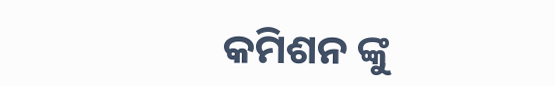କମିଶନ ଙ୍କୁ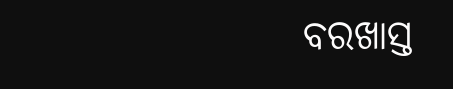ବରଖାସ୍ତ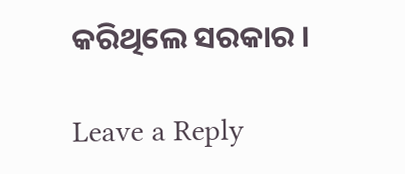କରିଥିଲେ ସରକାର ।

Leave a Reply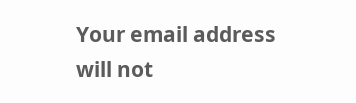Your email address will not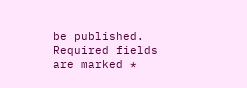be published. Required fields are marked *